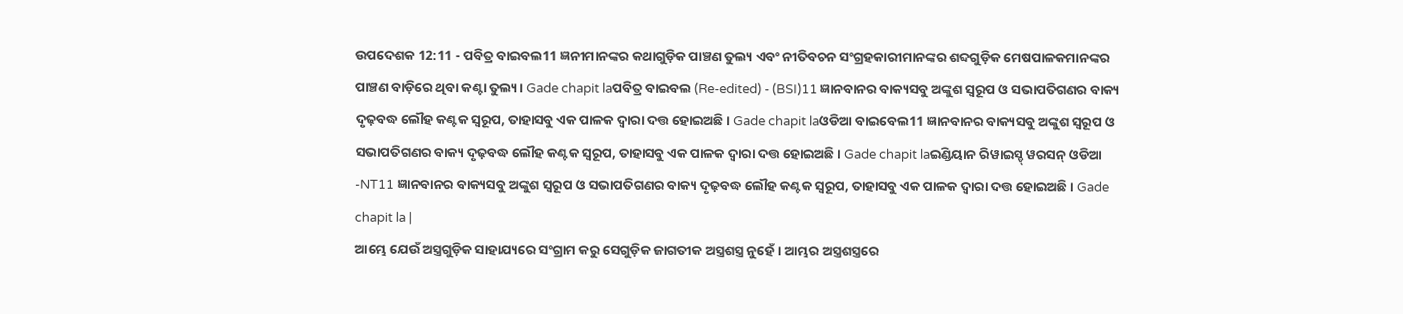ଉପଦେଶକ 12:11 - ପବିତ୍ର ବାଇବଲ11 ଜ୍ଞନୀମାନଙ୍କର କଥାଗୁଡ଼ିକ ପାଞ୍ଚଣ ତୁଲ୍ୟ ଏବଂ ନୀତିବଚନ ସଂଗ୍ରହକାରୀମାନଙ୍କର ଶବ୍ଦଗୁଡ଼ିକ ମେଷପାଳକମାନଙ୍କର ପାଞ୍ଚଣ ବାଡ଼ିରେ ଥିବା କଣ୍ଟା ତୁଲ୍ୟ। Gade chapit laପବିତ୍ର ବାଇବଲ (Re-edited) - (BSI)11 ଜ୍ଞାନବାନର ବାକ୍ୟସବୁ ଅଙ୍କୁଶ ସ୍ଵରୂପ ଓ ସଭାପତିଗଣର ବାକ୍ୟ ଦୃଢ଼ବଦ୍ଧ ଲୌହ କଣ୍ଟକ ସ୍ଵରୂପ, ତାହାସବୁ ଏକ ପାଳକ ଦ୍ଵାରା ଦତ୍ତ ହୋଇଅଛି। Gade chapit laଓଡିଆ ବାଇବେଲ11 ଜ୍ଞାନବାନର ବାକ୍ୟସବୁ ଅଙ୍କୁଶ ସ୍ୱରୂପ ଓ ସଭାପତିଗଣର ବାକ୍ୟ ଦୃଢ଼ବଦ୍ଧ ଲୌହ କଣ୍ଟକ ସ୍ୱରୂପ, ତାହାସବୁ ଏକ ପାଳକ ଦ୍ୱାରା ଦତ୍ତ ହୋଇଅଛି। Gade chapit laଇଣ୍ଡିୟାନ ରିୱାଇସ୍ଡ୍ ୱରସନ୍ ଓଡିଆ -NT11 ଜ୍ଞାନବାନର ବାକ୍ୟସବୁ ଅଙ୍କୁଶ ସ୍ୱରୂପ ଓ ସଭାପତିଗଣର ବାକ୍ୟ ଦୃଢ଼ବଦ୍ଧ ଲୌହ କଣ୍ଟକ ସ୍ୱରୂପ, ତାହାସବୁ ଏକ ପାଳକ ଦ୍ୱାରା ଦତ୍ତ ହୋଇଅଛି। Gade chapit la |
ଆମ୍ଭେ ଯେଉଁ ଅସ୍ତ୍ରଗୁଡ଼ିକ ସାହାଯ୍ୟରେ ସଂଗ୍ରାମ କରୁ ସେଗୁଡ଼ିକ ଜାଗତୀକ ଅସ୍ତ୍ରଶସ୍ତ୍ର ନୁହେଁ। ଆମ୍ଭର ଅସ୍ତ୍ରଶସ୍ତ୍ରରେ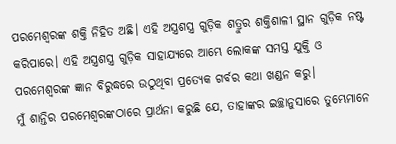ପରମେଶ୍ୱରଙ୍କ ଶକ୍ତି ନିହିତ ଅଛି। ଏହି ଅସ୍ତ୍ରଶସ୍ତ୍ର ଗୁଡ଼ିକ ଶତ୍ରୁର ଶକ୍ତିଶାଳୀ ସ୍ଥାନ ଗୁଡ଼ିକ ନଷ୍ଟ କରିପାରେ। ଏହି ଅସ୍ତ୍ରଶସ୍ତ୍ର ଗୁଡ଼ିକ ସାହାଯ୍ୟରେ ଆମ୍ଭେ ଲୋକଙ୍କ ସମସ୍ତ ଯୁକ୍ତି ଓ ପରମେଶ୍ୱରଙ୍କ ଜ୍ଞାନ ବିରୁଦ୍ଧରେ ଉଠୁଥିବା ପ୍ରତ୍ୟେକ ଗର୍ବର କଥା ଖଣ୍ଡନ କରୁ।
ମୁଁ ଶାନ୍ତିର ପରମେଶ୍ୱରଙ୍କଠାରେ ପ୍ରାର୍ଥନା କରୁଛି ଯେ, ତାହାଙ୍କର ଇଚ୍ଛାନୁସାରେ ତୁମ୍ଭେମାନେ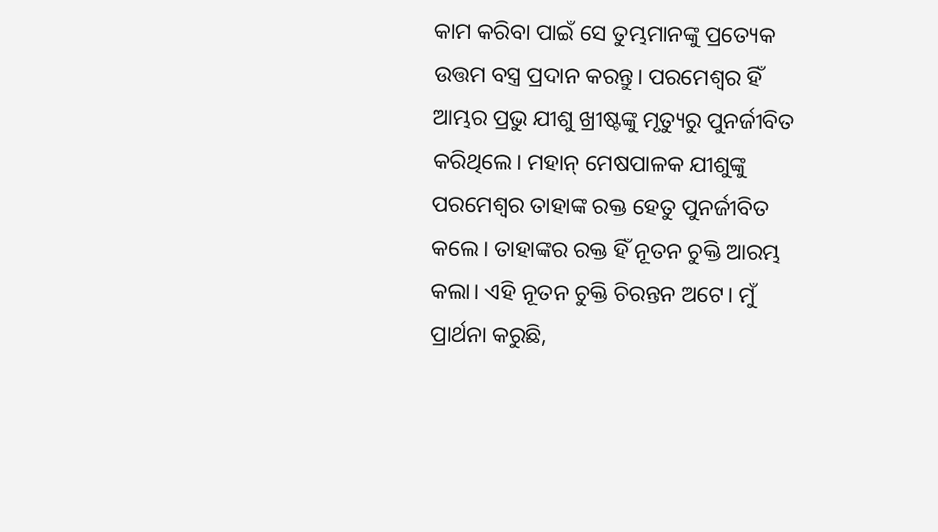କାମ କରିବା ପାଇଁ ସେ ତୁମ୍ଭମାନଙ୍କୁ ପ୍ରତ୍ୟେକ ଉତ୍ତମ ବସ୍ତ୍ର ପ୍ରଦାନ କରନ୍ତୁ। ପରମେଶ୍ୱର ହିଁ ଆମ୍ଭର ପ୍ରଭୁ ଯୀଶୁ ଖ୍ରୀଷ୍ଟଙ୍କୁ ମୃତ୍ୟୁରୁ ପୁନର୍ଜୀବିତ କରିଥିଲେ। ମହାନ୍ ମେଷପାଳକ ଯୀଶୁଙ୍କୁ ପରମେଶ୍ୱର ତାହାଙ୍କ ରକ୍ତ ହେତୁ ପୁନର୍ଜୀବିତ କଲେ। ତାହାଙ୍କର ରକ୍ତ ହିଁ ନୂତନ ଚୁକ୍ତି ଆରମ୍ଭ କଲା। ଏହି ନୂତନ ଚୁକ୍ତି ଚିରନ୍ତନ ଅଟେ। ମୁଁ ପ୍ରାର୍ଥନା କରୁଛି,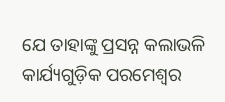ଯେ ତାହାଙ୍କୁ ପ୍ରସନ୍ନ କଲାଭଳି କାର୍ଯ୍ୟଗୁଡ଼ିକ ପରମେଶ୍ୱର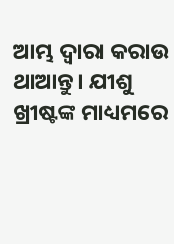ଆମ୍ଭ ଦ୍ୱାରା କରାଉ ଥାଆନ୍ତୁ। ଯୀଶୁ ଖ୍ରୀଷ୍ଟଙ୍କ ମାଧ୍ୟମରେ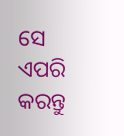ସେ ଏପରି କରନ୍ତୁ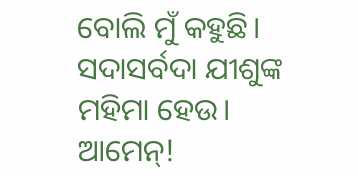ବୋଲି ମୁଁ କହୁଛି। ସଦାସର୍ବଦା ଯୀଶୁଙ୍କ ମହିମା ହେଉ। ଆମେନ୍!